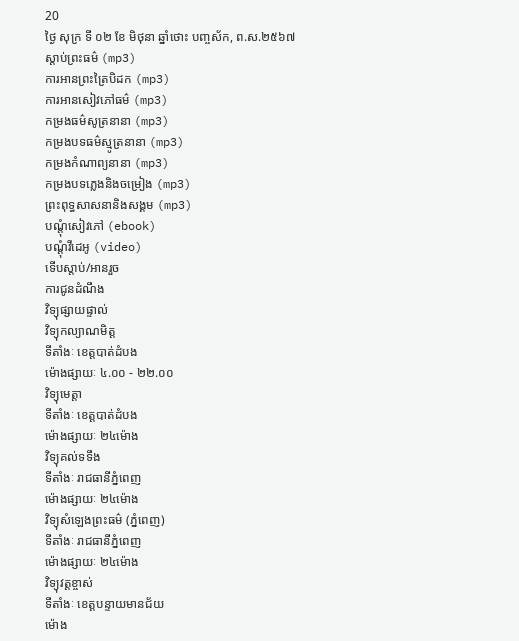20
ថ្ងៃ សុក្រ ទី ០២ ខែ មិថុនា ឆ្នាំថោះ បញ្ចស័ក, ព.ស.២៥៦៧
ស្តាប់ព្រះធម៌ (mp3)
ការអានព្រះត្រៃបិដក (mp3)
ការអានសៀវភៅធម៌ (mp3)
កម្រងធម៌សូត្រនានា (mp3)
កម្រងបទធម៌ស្មូត្រនានា (mp3)
កម្រងកំណាព្យនានា (mp3)
កម្រងបទភ្លេងនិងចម្រៀង (mp3)
ព្រះពុទ្ធសាសនានិងសង្គម (mp3)
បណ្តុំសៀវភៅ (ebook)
បណ្តុំវីដេអូ (video)
ទើបស្តាប់/អានរួច
ការជូនដំណឹង
វិទ្យុផ្សាយផ្ទាល់
វិទ្យុកល្យាណមិត្ត
ទីតាំងៈ ខេត្តបាត់ដំបង
ម៉ោងផ្សាយៈ ៤.០០ - ២២.០០
វិទ្យុមេត្តា
ទីតាំងៈ ខេត្តបាត់ដំបង
ម៉ោងផ្សាយៈ ២៤ម៉ោង
វិទ្យុគល់ទទឹង
ទីតាំងៈ រាជធានីភ្នំពេញ
ម៉ោងផ្សាយៈ ២៤ម៉ោង
វិទ្យុសំឡេងព្រះធម៌ (ភ្នំពេញ)
ទីតាំងៈ រាជធានីភ្នំពេញ
ម៉ោងផ្សាយៈ ២៤ម៉ោង
វិទ្យុវត្តខ្ចាស់
ទីតាំងៈ ខេត្តបន្ទាយមានជ័យ
ម៉ោង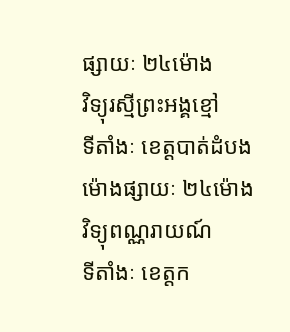ផ្សាយៈ ២៤ម៉ោង
វិទ្យុរស្មីព្រះអង្គខ្មៅ
ទីតាំងៈ ខេត្តបាត់ដំបង
ម៉ោងផ្សាយៈ ២៤ម៉ោង
វិទ្យុពណ្ណរាយណ៍
ទីតាំងៈ ខេត្តក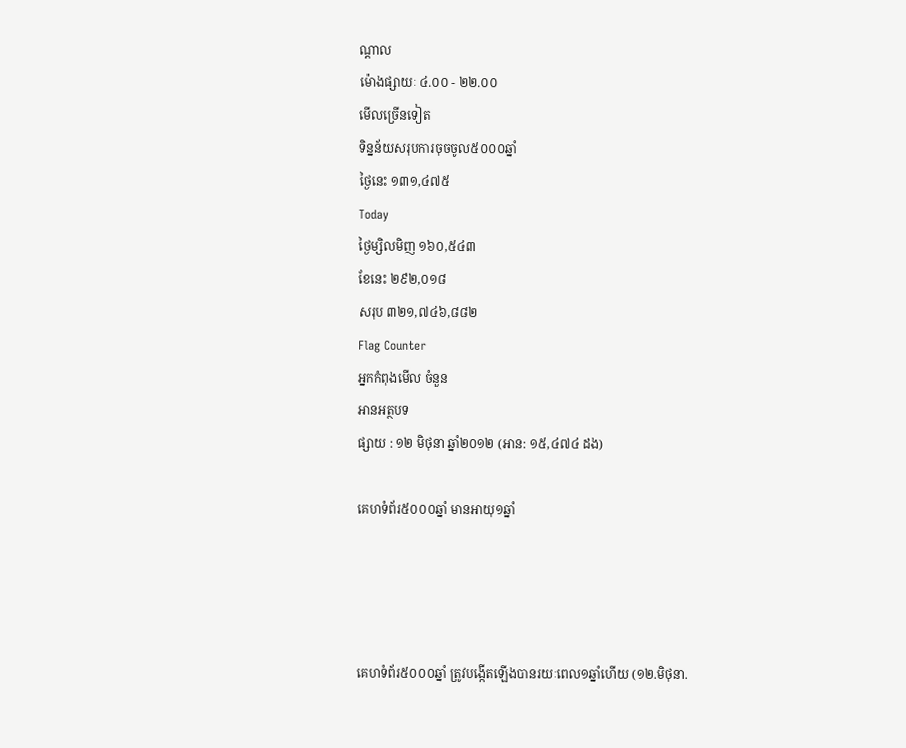ណ្តាល
ម៉ោងផ្សាយៈ ៤.០០ - ២២.០០
មើលច្រើនទៀត
ទិន្នន័យសរុបការចុចចូល៥០០០ឆ្នាំ
ថ្ងៃនេះ ១៣១,៤៧៥
Today
ថ្ងៃម្សិលមិញ ១៦០,៥៤៣
ខែនេះ ២៩២,០១៨
សរុប ៣២១,៧៤៦,៨៨២
Flag Counter
អ្នកកំពុងមើល ចំនួន
អានអត្ថបទ
ផ្សាយ : ១២ មិថុនា ឆ្នាំ២០១២ (អាន: ១៥,៤៧៤ ដង)

គេហទំព័រ៥០០០ឆ្នាំ មានអាយុ១ឆ្នាំ




គេហទំព័រ៥០០០ឆ្នាំ ត្រូវបង្កើតឡើងបានរយៈពេល១ឆ្នាំហើយ (១២.មិថុនា.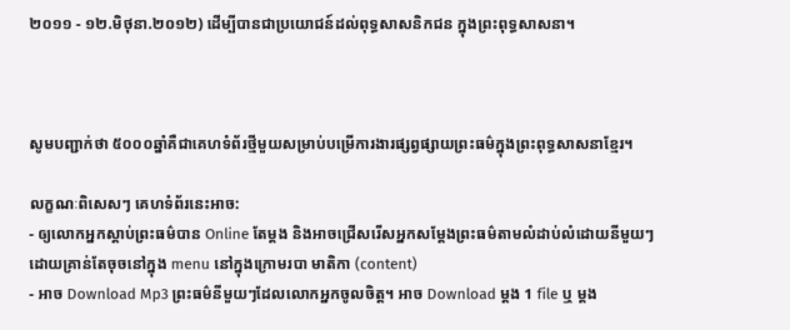២០១១ - ១២.មិថុនា.២០១២) ដើម្បីបានជាប្រយោជន៍ដល់ពុទ្ធសាសនិកជន ក្នុងព្រះពុទ្ធសាសនា។



សូមបញ្ជាក់ថា ៥០០០ឆ្នាំគឺជាគេហទំព័រថ្មីមួយសម្រាប់បម្រើការងារផ្សព្វផ្សាយព្រះធម៌ក្នុងព្រះពុទ្ធសាសនាខែ្មរ។

លក្ខណៈពិសេសៗ គេហទំព័រនេះអាច:
- ឲ្យលោកអ្នកស្តាប់ព្រះធម៌បាន Online តែម្តង និងអាចជ្រើសរើសអ្នកសម្តែងព្រះធម៌តាមលំដាប់លំដោយនីមួយៗ ដោយគ្រាន់តែចុចនៅក្នុង menu នៅក្នុងក្រោមរបា មាតិកា (content)
- អាច Download Mp3 ព្រះធម៌នីមួយៗដែលលោកអ្នកចូលចិត្ត។ អាច Download ម្តង 1 file ឬ ម្តង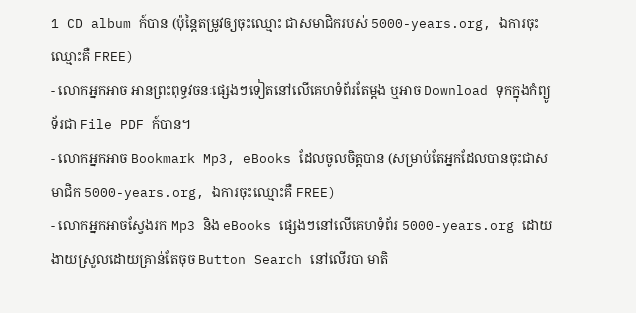1 CD album ក៍បាន (ប៉ុន្តៃតម្រូវឲ្យចុះឈ្មោះ ជាសមាជិករបស់ 5000-years.org, ឯការចុះឈ្មោះគឺ FREE)
- លោកអ្នកអាច អានព្រះពុទ្ធវចនៈផ្សេងៗទៀតនៅលើគេហទំព័រតែម្តង ឬអាច Download ទុកក្នុងកំព្យូទ័រជា File PDF ក៍បាន។
- លោកអ្នកអាច Bookmark Mp3, eBooks ដែលចូលចិត្តបាន (សម្រាប់តែអ្នកដែលបានចុះជាសមាជិក 5000-years.org, ឯការចុះឈ្មោះគឺ FREE)
- លោកអ្នកអាចស្វែងរក Mp3 និង eBooks ផ្សេងៗនៅលើគេហទំព័រ 5000-years.org ដោយងាយស្រួលដោយគ្រាន់តែចុច Button Search នៅលើរបា មាតិ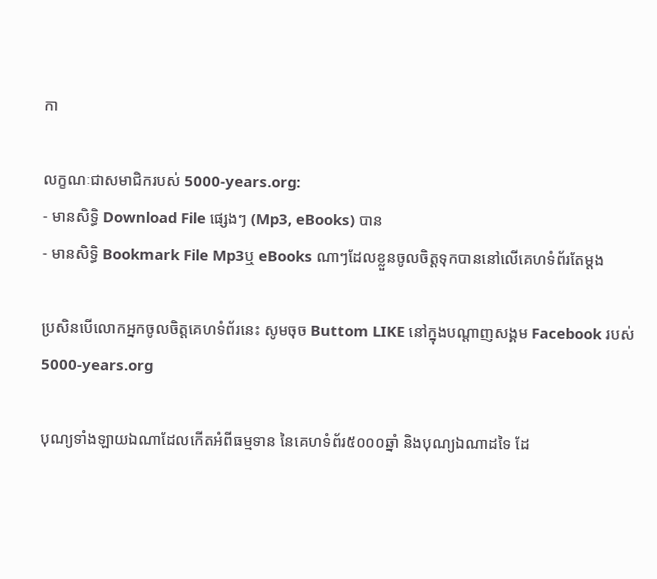កា

លក្ខណៈជាសមាជិករបស់ 5000-years.org:
- មានសិទ្ធិ Download File ផ្សេងៗ (Mp3, eBooks) បាន
- មានសិទ្ធិ Bookmark File Mp3ឬ eBooks ណាៗដែលខ្លួនចូលចិត្តទុកបាននៅលើគេហទំព័រតែម្តង

ប្រសិនបើលោកអ្នកចូលចិត្តគេហទំព័រនេះ សូមចុច Buttom LIKE នៅក្នុងបណ្តាញសង្គម Facebook របស់ 5000-years.org

បុណ្យទាំងឡាយឯណាដែលកើតអំពីធម្មទាន នៃគេហទំព័រ៥០០០ឆ្នាំ និងបុណ្យឯណាដទៃ ដែ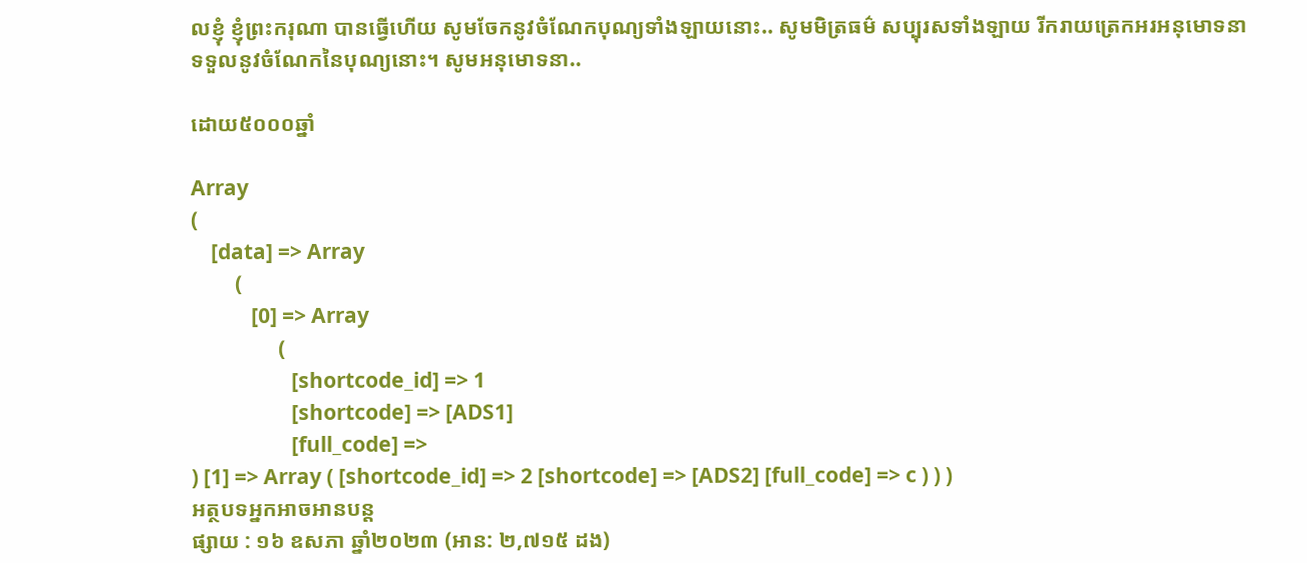លខ្ញុំ ខ្ញុំព្រះករុណា បានធ្វើហើយ សូមចែកនូវចំណែកបុណ្យទាំងឡាយនោះ.. សូមមិត្រធម៌ សប្បុរសទាំងឡាយ រីករាយត្រេកអរអនុមោទនាទទួលនូវចំណែកនៃបុណ្យនោះ។ សូមអនុមោទនា..

ដោយ៥០០០ឆ្នាំ

Array
(
    [data] => Array
        (
            [0] => Array
                (
                    [shortcode_id] => 1
                    [shortcode] => [ADS1]
                    [full_code] =>
) [1] => Array ( [shortcode_id] => 2 [shortcode] => [ADS2] [full_code] => c ) ) )
អត្ថបទអ្នកអាចអានបន្ត
ផ្សាយ : ១៦ ឧសភា ឆ្នាំ២០២៣ (អាន: ២,៧១៥ ដង)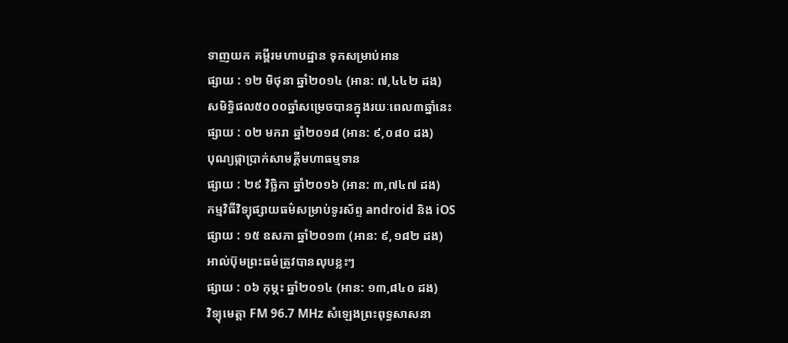ទាញយក គម្ពីរមហាបដ្ឋាន ទុកសម្រាប់អាន
ផ្សាយ : ១២ មិថុនា ឆ្នាំ២០១៤ (អាន: ៧,៤៤២ ដង)
សមិទ្ធិផល៥០០០ឆ្នាំសម្រេចបានក្នុងរយៈពេល៣ឆ្នាំនេះ
ផ្សាយ : ០២ មករា ឆ្នាំ២០១៨ (អាន: ៩,០៨០ ដង)
បុណ្យផ្កាប្រាក់សាមគ្គីមហាធម្មទាន
ផ្សាយ : ២៩ វិច្ឆិកា ឆ្នាំ២០១៦ (អាន: ៣,៧៤៧ ដង)
កម្មវិធីវិទ្យុផ្សាយធម៌សម្រាប់ទូរស័ព្ទ android និង iOS
ផ្សាយ : ១៥ ឧសភា ឆ្នាំ២០១៣ (អាន: ៩,១៨២ ដង)
អាល់ប៊ុមព្រះធម៌ត្រូវបានលុបខ្លះៗ
ផ្សាយ : ០៦ កុម្ភះ ឆ្នាំ២០១៤ (អាន: ១៣,៨៤០ ដង)
វិទ្យុមេត្តា FM 96.7 MHz សំឡេងព្រះពុទ្ធសាសនា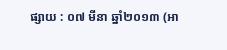ផ្សាយ : ០៧ មីនា ឆ្នាំ២០១៣ (អា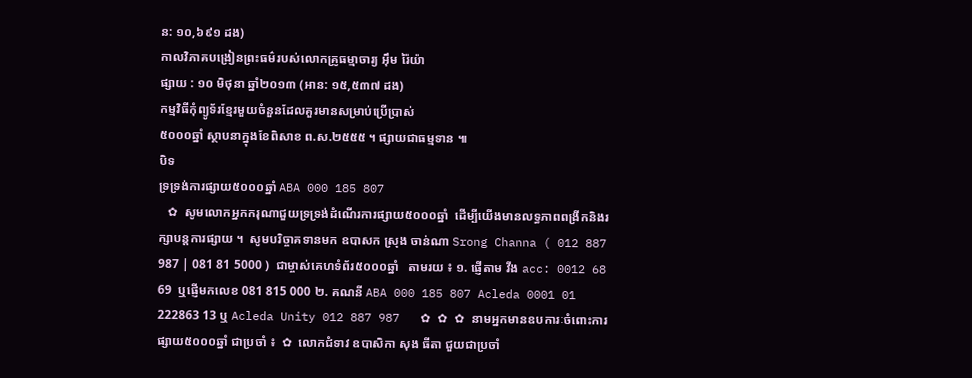ន: ១០,៦៩១ ដង)
កាលវិភាគបង្រៀនព្រះធម៌របស់លោកគ្រូធម្មាចារ្យ អ៊ឹម រ៉ៃយ៉ា
ផ្សាយ : ១០ មិថុនា ឆ្នាំ២០១៣ (អាន: ១៥,៥៣៧ ដង)
កម្មវិធីកុំព្យូទ័រខ្មែរមួយចំនួនដែលគួរមានសម្រាប់ប្រើប្រាស់
៥០០០ឆ្នាំ ស្ថាបនាក្នុងខែពិសាខ ព.ស.២៥៥៥ ។ ផ្សាយជាធម្មទាន ៕
បិទ
ទ្រទ្រង់ការផ្សាយ៥០០០ឆ្នាំ ABA 000 185 807
   ✿  សូមលោកអ្នកករុណាជួយទ្រទ្រង់ដំណើរការផ្សាយ៥០០០ឆ្នាំ  ដើម្បីយើងមានលទ្ធភាពពង្រីកនិងរក្សាបន្តការផ្សាយ ។  សូមបរិច្ចាគទានមក ឧបាសក ស្រុង ចាន់ណា Srong Channa ( 012 887 987 | 081 81 5000 )  ជាម្ចាស់គេហទំព័រ៥០០០ឆ្នាំ   តាមរយ ៖ ១. ផ្ញើតាម វីង acc: 0012 68 69  ឬផ្ញើមកលេខ 081 815 000 ២. គណនី ABA 000 185 807 Acleda 0001 01 222863 13 ឬ Acleda Unity 012 887 987   ✿ ✿ ✿ នាមអ្នកមានឧបការៈចំពោះការផ្សាយ៥០០០ឆ្នាំ ជាប្រចាំ ៖  ✿  លោកជំទាវ ឧបាសិកា សុង ធីតា ជួយជាប្រចាំ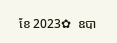ខែ 2023✿  ឧបា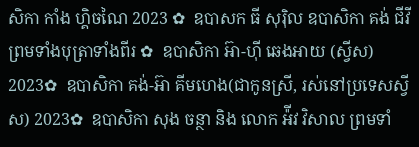សិកា កាំង ហ្គិចណៃ 2023 ✿  ឧបាសក ធី សុរ៉ិល ឧបាសិកា គង់ ជីវី ព្រមទាំងបុត្រាទាំងពីរ ✿  ឧបាសិកា អ៊ា-ហុី ឆេងអាយ (ស្វីស) 2023✿  ឧបាសិកា គង់-អ៊ា គីមហេង(ជាកូនស្រី, រស់នៅប្រទេសស្វីស) 2023✿  ឧបាសិកា សុង ចន្ថា និង លោក អ៉ីវ វិសាល ព្រមទាំ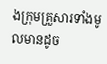ងក្រុមគ្រួសារទាំងមូលមានដូច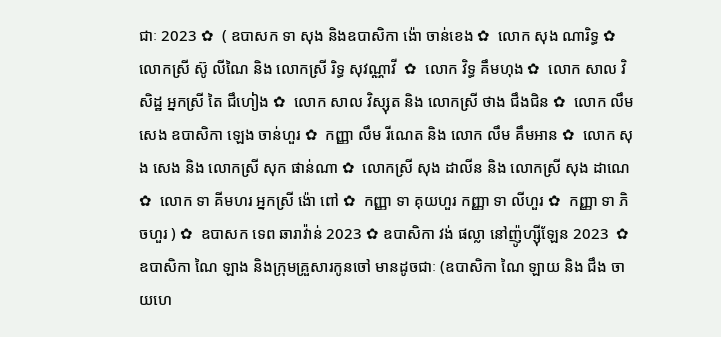ជាៈ 2023 ✿  ( ឧបាសក ទា សុង និងឧបាសិកា ង៉ោ ចាន់ខេង ✿  លោក សុង ណារិទ្ធ ✿  លោកស្រី ស៊ូ លីណៃ និង លោកស្រី រិទ្ធ សុវណ្ណាវី  ✿  លោក វិទ្ធ គឹមហុង ✿  លោក សាល វិសិដ្ឋ អ្នកស្រី តៃ ជឹហៀង ✿  លោក សាល វិស្សុត និង លោកស្រី ថាង ជឹងជិន ✿  លោក លឹម សេង ឧបាសិកា ឡេង ចាន់ហួរ ✿  កញ្ញា លឹម រីណេត និង លោក លឹម គឹមអាន ✿  លោក សុង សេង និង លោកស្រី សុក ផាន់ណា ✿  លោកស្រី សុង ដាលីន និង លោកស្រី សុង ដាណេ  ✿  លោក ទា គីមហរ អ្នកស្រី ង៉ោ ពៅ ✿  កញ្ញា ទា គុយហួរ កញ្ញា ទា លីហួរ ✿  កញ្ញា ទា ភិចហួរ ) ✿  ឧបាសក ទេព ឆារាវ៉ាន់ 2023 ✿ ឧបាសិកា វង់ ផល្លា នៅញ៉ូហ្ស៊ីឡែន 2023  ✿ ឧបាសិកា ណៃ ឡាង និងក្រុមគ្រួសារកូនចៅ មានដូចជាៈ (ឧបាសិកា ណៃ ឡាយ និង ជឹង ចាយហេ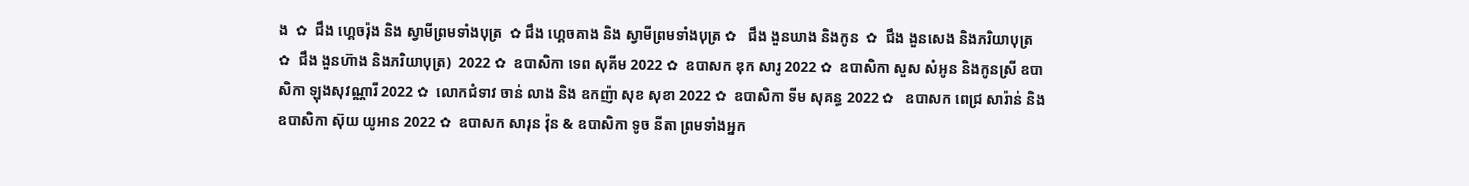ង  ✿  ជឹង ហ្គេចរ៉ុង និង ស្វាមីព្រមទាំងបុត្រ  ✿ ជឹង ហ្គេចគាង និង ស្វាមីព្រមទាំងបុត្រ ✿   ជឹង ងួនឃាង និងកូន  ✿  ជឹង ងួនសេង និងភរិយាបុត្រ ✿  ជឹង ងួនហ៊ាង និងភរិយាបុត្រ)  2022 ✿  ឧបាសិកា ទេព សុគីម 2022 ✿  ឧបាសក ឌុក សារូ 2022 ✿  ឧបាសិកា សួស សំអូន និងកូនស្រី ឧបាសិកា ឡុងសុវណ្ណារី 2022 ✿  លោកជំទាវ ចាន់ លាង និង ឧកញ៉ា សុខ សុខា 2022 ✿  ឧបាសិកា ទីម សុគន្ធ 2022 ✿   ឧបាសក ពេជ្រ សារ៉ាន់ និង ឧបាសិកា ស៊ុយ យូអាន 2022 ✿  ឧបាសក សារុន វ៉ុន & ឧបាសិកា ទូច នីតា ព្រមទាំងអ្នក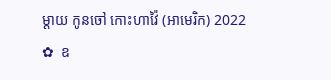ម្តាយ កូនចៅ កោះហាវ៉ៃ (អាមេរិក) 2022 ✿  ឧ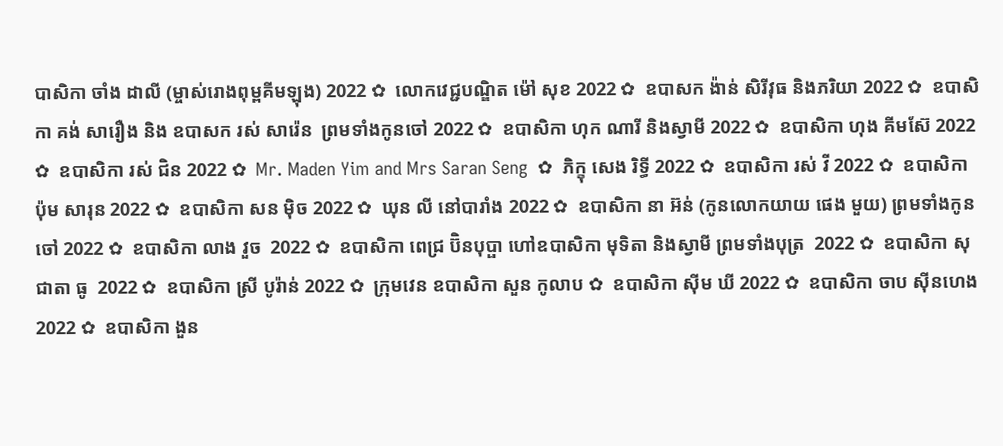បាសិកា ចាំង ដាលី (ម្ចាស់រោងពុម្ពគីមឡុង) 2022 ✿  លោកវេជ្ជបណ្ឌិត ម៉ៅ សុខ 2022 ✿  ឧបាសក ង៉ាន់ សិរីវុធ និងភរិយា 2022 ✿  ឧបាសិកា គង់ សារឿង និង ឧបាសក រស់ សារ៉េន  ព្រមទាំងកូនចៅ 2022 ✿  ឧបាសិកា ហុក ណារី និងស្វាមី 2022 ✿  ឧបាសិកា ហុង គីមស៊ែ 2022 ✿  ឧបាសិកា រស់ ជិន 2022 ✿  Mr. Maden Yim and Mrs Saran Seng  ✿  ភិក្ខុ សេង រិទ្ធី 2022 ✿  ឧបាសិកា រស់ វី 2022 ✿  ឧបាសិកា ប៉ុម សារុន 2022 ✿  ឧបាសិកា សន ម៉ិច 2022 ✿  ឃុន លី នៅបារាំង 2022 ✿  ឧបាសិកា នា អ៊ន់ (កូនលោកយាយ ផេង មួយ) ព្រមទាំងកូនចៅ 2022 ✿  ឧបាសិកា លាង វួច  2022 ✿  ឧបាសិកា ពេជ្រ ប៊ិនបុប្ផា ហៅឧបាសិកា មុទិតា និងស្វាមី ព្រមទាំងបុត្រ  2022 ✿  ឧបាសិកា សុជាតា ធូ  2022 ✿  ឧបាសិកា ស្រី បូរ៉ាន់ 2022 ✿  ក្រុមវេន ឧបាសិកា សួន កូលាប ✿  ឧបាសិកា ស៊ីម ឃី 2022 ✿  ឧបាសិកា ចាប ស៊ីនហេង 2022 ✿  ឧបាសិកា ងួន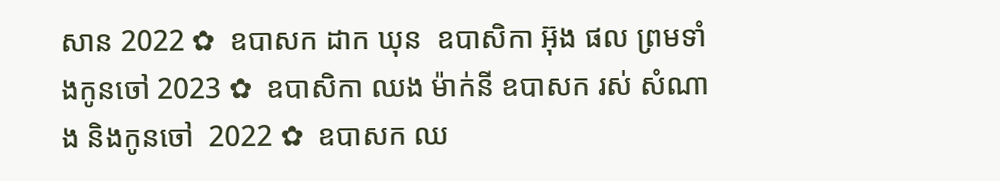សាន 2022 ✿  ឧបាសក ដាក ឃុន  ឧបាសិកា អ៊ុង ផល ព្រមទាំងកូនចៅ 2023 ✿  ឧបាសិកា ឈង ម៉ាក់នី ឧបាសក រស់ សំណាង និងកូនចៅ  2022 ✿  ឧបាសក ឈ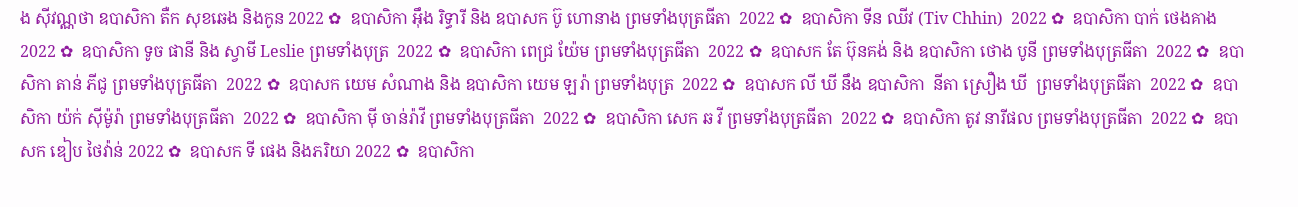ង សុីវណ្ណថា ឧបាសិកា តឺក សុខឆេង និងកូន 2022 ✿  ឧបាសិកា អុឹង រិទ្ធារី និង ឧបាសក ប៊ូ ហោនាង ព្រមទាំងបុត្រធីតា  2022 ✿  ឧបាសិកា ទីន ឈីវ (Tiv Chhin)  2022 ✿  ឧបាសិកា បាក់ ថេងគាង 2022 ✿  ឧបាសិកា ទូច ផានី និង ស្វាមី Leslie ព្រមទាំងបុត្រ  2022 ✿  ឧបាសិកា ពេជ្រ យ៉ែម ព្រមទាំងបុត្រធីតា  2022 ✿  ឧបាសក តែ ប៊ុនគង់ និង ឧបាសិកា ថោង បូនី ព្រមទាំងបុត្រធីតា  2022 ✿  ឧបាសិកា តាន់ ភីជូ ព្រមទាំងបុត្រធីតា  2022 ✿  ឧបាសក យេម សំណាង និង ឧបាសិកា យេម ឡរ៉ា ព្រមទាំងបុត្រ  2022 ✿  ឧបាសក លី ឃី នឹង ឧបាសិកា  នីតា ស្រឿង ឃី  ព្រមទាំងបុត្រធីតា  2022 ✿  ឧបាសិកា យ៉ក់ សុីម៉ូរ៉ា ព្រមទាំងបុត្រធីតា  2022 ✿  ឧបាសិកា មុី ចាន់រ៉ាវី ព្រមទាំងបុត្រធីតា  2022 ✿  ឧបាសិកា សេក ឆ វី ព្រមទាំងបុត្រធីតា  2022 ✿  ឧបាសិកា តូវ នារីផល ព្រមទាំងបុត្រធីតា  2022 ✿  ឧបាសក ឌៀប ថៃវ៉ាន់ 2022 ✿  ឧបាសក ទី ផេង និងភរិយា 2022 ✿  ឧបាសិកា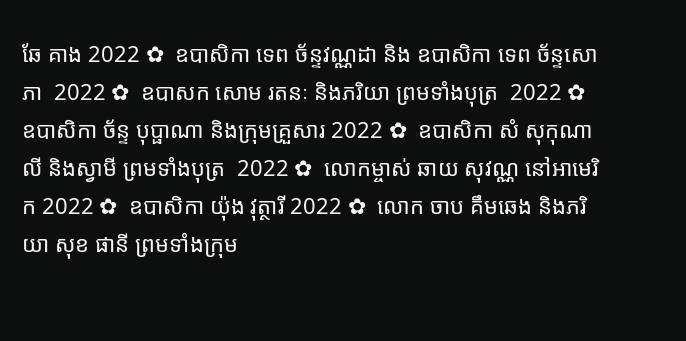ឆែ គាង 2022 ✿  ឧបាសិកា ទេព ច័ន្ទវណ្ណដា និង ឧបាសិកា ទេព ច័ន្ទសោភា  2022 ✿  ឧបាសក សោម រតនៈ និងភរិយា ព្រមទាំងបុត្រ  2022 ✿  ឧបាសិកា ច័ន្ទ បុប្ផាណា និងក្រុមគ្រួសារ 2022 ✿  ឧបាសិកា សំ សុកុណាលី និងស្វាមី ព្រមទាំងបុត្រ  2022 ✿  លោកម្ចាស់ ឆាយ សុវណ្ណ នៅអាមេរិក 2022 ✿  ឧបាសិកា យ៉ុង វុត្ថារី 2022 ✿  លោក ចាប គឹមឆេង និងភរិយា សុខ ផានី ព្រមទាំងក្រុម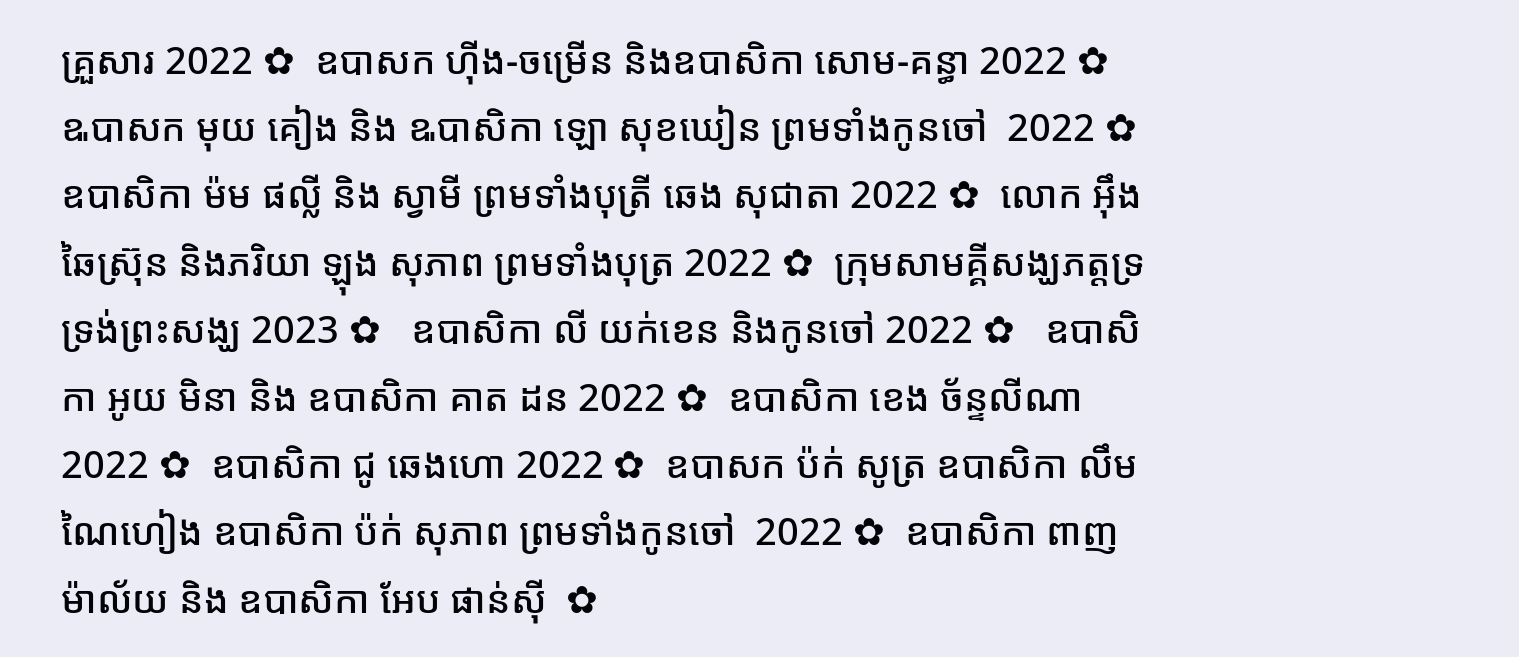គ្រួសារ 2022 ✿  ឧបាសក ហ៊ីង-ចម្រើន និងឧបាសិកា សោម-គន្ធា 2022 ✿  ឩបាសក មុយ គៀង និង ឩបាសិកា ឡោ សុខឃៀន ព្រមទាំងកូនចៅ  2022 ✿  ឧបាសិកា ម៉ម ផល្លី និង ស្វាមី ព្រមទាំងបុត្រី ឆេង សុជាតា 2022 ✿  លោក អ៊ឹង ឆៃស្រ៊ុន និងភរិយា ឡុង សុភាព ព្រមទាំងបុត្រ 2022 ✿  ក្រុមសាមគ្គីសង្ឃភត្តទ្រទ្រង់ព្រះសង្ឃ 2023 ✿   ឧបាសិកា លី យក់ខេន និងកូនចៅ 2022 ✿   ឧបាសិកា អូយ មិនា និង ឧបាសិកា គាត ដន 2022 ✿  ឧបាសិកា ខេង ច័ន្ទលីណា 2022 ✿  ឧបាសិកា ជូ ឆេងហោ 2022 ✿  ឧបាសក ប៉ក់ សូត្រ ឧបាសិកា លឹម ណៃហៀង ឧបាសិកា ប៉ក់ សុភាព ព្រមទាំងកូនចៅ  2022 ✿  ឧបាសិកា ពាញ ម៉ាល័យ និង ឧបាសិកា អែប ផាន់ស៊ី  ✿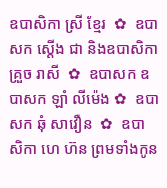ឧបាសិកា ស្រី ខ្មែរ  ✿  ឧបាសក ស្តើង ជា និងឧបាសិកា គ្រួច រាសី  ✿  ឧបាសក ឧបាសក ឡាំ លីម៉េង ✿  ឧបាសក ឆុំ សាវឿន  ✿  ឧបាសិកា ហេ ហ៊ន ព្រមទាំងកូន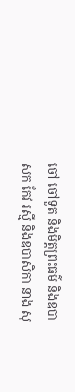ចៅ ចៅទួត និងមិត្តព្រះធម៌ និងឧបាសក កែវ រស្មី និងឧបាសិកា នាង សុ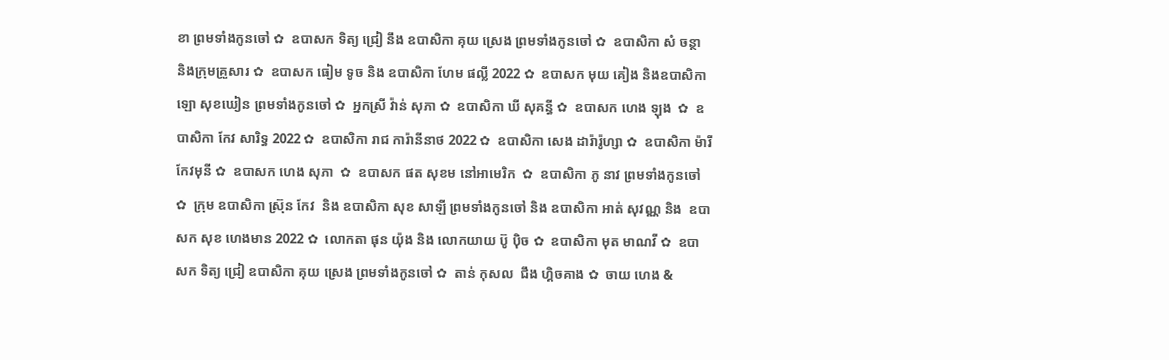ខា ព្រមទាំងកូនចៅ ✿  ឧបាសក ទិត្យ ជ្រៀ នឹង ឧបាសិកា គុយ ស្រេង ព្រមទាំងកូនចៅ ✿  ឧបាសិកា សំ ចន្ថា និងក្រុមគ្រួសារ ✿  ឧបាសក ធៀម ទូច និង ឧបាសិកា ហែម ផល្លី 2022 ✿  ឧបាសក មុយ គៀង និងឧបាសិកា ឡោ សុខឃៀន ព្រមទាំងកូនចៅ ✿  អ្នកស្រី វ៉ាន់ សុភា ✿  ឧបាសិកា ឃី សុគន្ធី ✿  ឧបាសក ហេង ឡុង  ✿  ឧបាសិកា កែវ សារិទ្ធ 2022 ✿  ឧបាសិកា រាជ ការ៉ានីនាថ 2022 ✿  ឧបាសិកា សេង ដារ៉ារ៉ូហ្សា ✿  ឧបាសិកា ម៉ារី កែវមុនី ✿  ឧបាសក ហេង សុភា  ✿  ឧបាសក ផត សុខម នៅអាមេរិក  ✿  ឧបាសិកា ភូ នាវ ព្រមទាំងកូនចៅ ✿  ក្រុម ឧបាសិកា ស្រ៊ុន កែវ  និង ឧបាសិកា សុខ សាឡី ព្រមទាំងកូនចៅ និង ឧបាសិកា អាត់ សុវណ្ណ និង  ឧបាសក សុខ ហេងមាន 2022 ✿  លោកតា ផុន យ៉ុង និង លោកយាយ ប៊ូ ប៉ិច ✿  ឧបាសិកា មុត មាណវី ✿  ឧបាសក ទិត្យ ជ្រៀ ឧបាសិកា គុយ ស្រេង ព្រមទាំងកូនចៅ ✿  តាន់ កុសល  ជឹង ហ្គិចគាង ✿  ចាយ ហេង &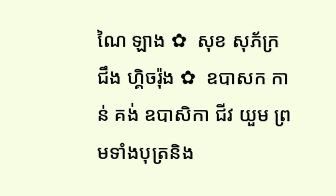ណៃ ឡាង ✿  សុខ សុភ័ក្រ ជឹង ហ្គិចរ៉ុង ✿  ឧបាសក កាន់ គង់ ឧបាសិកា ជីវ យួម ព្រមទាំងបុត្រនិង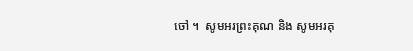ចៅ ។  សូមអរព្រះគុណ និង សូមអរគុ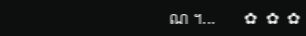ណ ។...       ✿  ✿  ✿